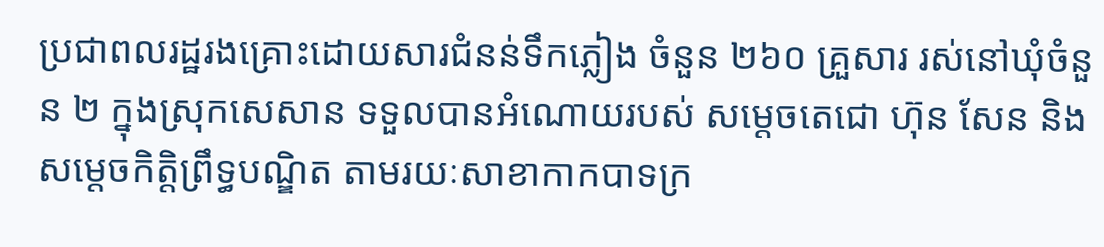ប្រជាពលរដ្ឋរងគ្រោះដោយសារជំនន់ទឹកភ្លៀង ចំនួន ២៦០ គ្រួសារ រស់នៅឃុំចំនួន ២ ក្នុងស្រុកសេសាន ទទួលបានអំណោយរបស់ សម្តេចតេជោ ហ៊ុន សែន និង សម្តេចកិត្តិព្រឹទ្ធបណ្ឌិត តាមរយៈសាខាកាកបាទក្រ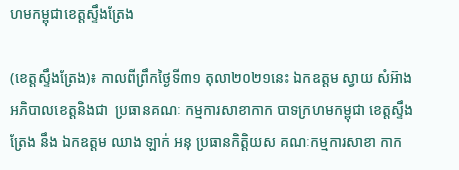ហមកម្ពុជាខេត្តស្ទឹងត្រែង

(ខេត្តស្ទឹងត្រែង)៖ កាលពីព្រឹកថ្ងៃទី៣១ តុលា២០២១នេះ ឯកឧត្តម ស្វាយ សំអ៊ាង អភិបាលខេត្តនិងជា  ប្រធានគណៈ កម្មការសាខាកាក បាទក្រហមកម្ពុជា ខេត្តស្ទឹងត្រែង នឹង ឯកឧត្តម ឈាង ឡាក់ អនុ ប្រធានកិត្តិយស គណៈកម្មការសាខា កាក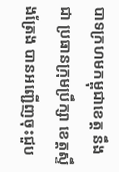បាទក្រហមកម្ពុជាខេត្ត នឹងជា ប្រធានក្រុមប្រឹក្សា ខេត្តស្ទឹងត្រែង បានអញ្ជើញចុះជួប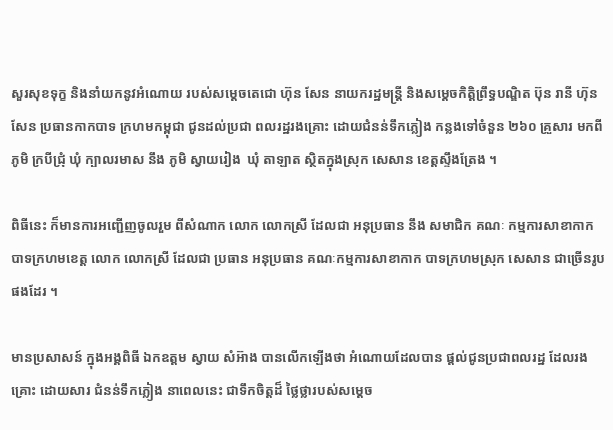សួរសុខទុក្ខ និងនាំយកនូវអំណោយ របស់សម្តេចតេជោ ហ៊ុន សែន នាយករដ្ឋមន្ត្រី និងសម្តេចកិត្ដិព្រឹទ្ធបណ្ឌិត ប៊ុន រានី ហ៊ុនសែន ប្រធានកាកបាទ ក្រហមកម្ពុជា ជូនដល់ប្រជា ពលរដ្ឋរងគ្រោះ ដោយជំនន់ទឹកភ្លៀង កន្លងទៅចំនួន ២៦០ គ្រួសារ មកពី ភូមិ ក្របីជ្រុំ ឃុំ ក្បាលរមាស នឹង ភូមិ ស្វាយរៀង  ឃុំ តាឡាត ស្ថិតក្នុងស្រុក សេសាន ខេត្តស្ទឹងត្រែង ។

ពិធីនេះ ក៏មានការអញ្ជើញចូលរួម ពីសំណាក លោក លោកស្រី ដែលជា អនុប្រធាន នឹង សមាជិក គណៈ កម្មការសាខាកាក បាទក្រហមខេត្ត លោក លោកស្រី ដែលជា ប្រធាន អនុប្រធាន គណៈកម្មការសាខាកាក បាទក្រហមស្រុក សេសាន ជាច្រើនរូប ផងដែរ ។

មានប្រសាសន៍ ក្នុងអង្គពិធី ឯកឧត្តម ស្វាយ សំអ៊ាង បានលើកឡើងថា អំណោយដែលបាន ផ្តល់ជូនប្រជាពលរដ្ឋ ដែលរងគ្រោះ ដោយសារ ជំនន់ទឹកភ្លៀង នាពេលនេះ ជាទឹកចិត្តដ៏ ថ្លៃថ្លារបស់សម្តេច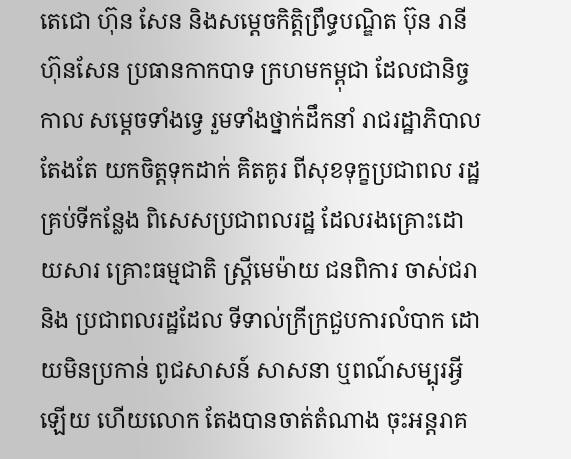តេជោ ហ៊ុន សែន និងសម្តេចកិត្ដិព្រឹទ្ធបណ្ឌិត ប៊ុន រានី ហ៊ុនសែន ប្រធានកាកបាទ ក្រហមកម្ពុជា ដែលជានិច្ចកាល សម្តេចទាំងទ្វេ រួមទាំងថ្នាក់ដឹកនាំ រាជរដ្ឋាភិបាលតែងតែ យកចិត្តទុកដាក់ គិតគូរ ពីសុខទុក្ខប្រជាពល រដ្ឋគ្រប់ទីកន្លែង ពិសេសប្រជាពលរដ្ឋ ដែលរងគ្រោះដោយសារ គ្រោះធម្មជាតិ ស្រ្តីមេម៉ាយ ជនពិការ ចាស់ជរា និង ប្រជាពលរដ្ឋដែល ទីទាល់ក្រីក្រជួបការលំបាក ដោយមិនប្រកាន់ ពូជសាសន៍ សាសនា ឬពណ៍សម្បុរអ្វីឡើយ ហើយលោក តែងបានចាត់តំណាង ចុះអន្តរាគ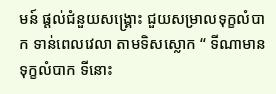មន៍ ផ្តល់ជំនួយសង្រ្គោះ ជួយសម្រាលទុក្ខលំបាក ទាន់ពេលវេលា តាមទិសស្លោក “ ទីណាមានទុក្ខលំបាក ទីនោះ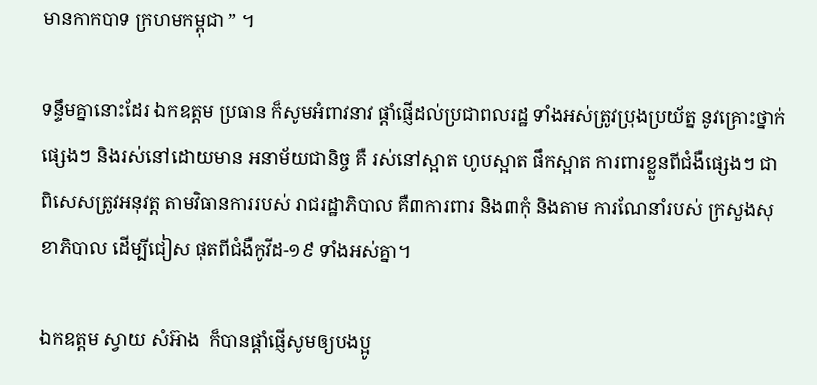មានកាកបាទ ក្រហមកម្ពុជា ” ។

ទន្ទឹមគ្នានោះដែរ ឯកឧត្តម ប្រធាន ក៏សូមអំពាវនាវ ផ្ដាំផ្ញើដល់ប្រជាពលរដ្ឋ ទាំងអស់ត្រូវប្រុងប្រយ័ត្ន នូវគ្រោះថ្នាក់ផ្សេងៗ និងរស់នៅដោយមាន អនាម័យជានិច្ច គឺ រស់នៅស្អាត ហូបស្អាត ផឹកស្អាត ការពារខ្លួនពីជំងឺផ្សេងៗ ជាពិសេសត្រូវអនុវត្ត តាមវិធានការរបស់ រាជរដ្ឋាភិបាល គឺ៣ការពារ និង៣កុំ និងតាម ការណែនាំរបស់ ក្រសួងសុខាភិបាល ដើម្បីជៀស ផុតពីជំងឺកូវីដ-១៩ ទាំងអស់គ្នា។

ឯកឧត្តម ស្វាយ សំអ៊ាង  ក៏បានផ្តាំផ្ញើសូមឲ្យបងប្អូ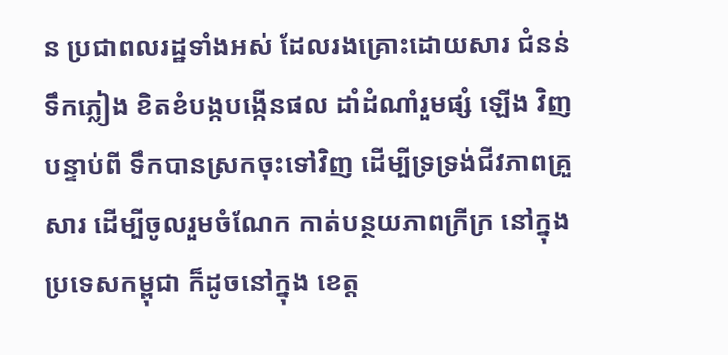ន ប្រជាពលរដ្ឋទាំងអស់ ដែលរងគ្រោះដោយសារ ជំនន់ទឹកភ្លៀង ខិតខំបង្កបង្កើនផល ដាំដំណាំរួមផ្សំ ឡើង វិញ បន្ទាប់ពី ទឹកបានស្រកចុះទៅវិញ ដើម្បីទ្រទ្រង់ជីវភាពគ្រួសារ ដើម្បីចូលរួមចំណែក កាត់បន្ថយភាពក្រីក្រ នៅក្នុងប្រទេសកម្ពុជា ក៏ដូចនៅក្នុង ខេត្ត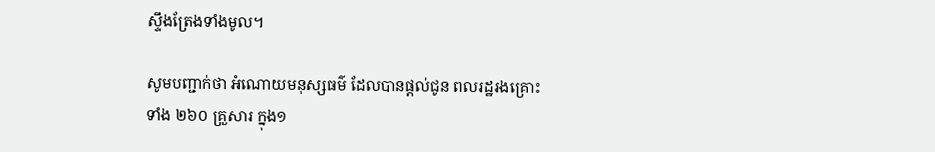ស្ទឹងត្រែងទាំងមូល។

សូមបញ្ជាក់ថា អំណោយមនុស្សធម៌ ដែលបានផ្ដល់ជូន ពលរដ្ឋរងគ្រោះទាំង ២៦០ គ្រួសារ ក្នុង១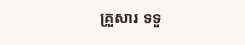គ្រួសារ ទទួ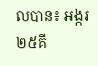លបាន៖ អង្ករ២៥គី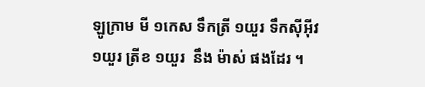ឡូក្រាម មី ១កេស ទឹកត្រី ១យួរ ទឹកសុីអុីវ ១យួរ ត្រីខ ១យួរ  នឹង ម៉ាស់ ផងដែរ ។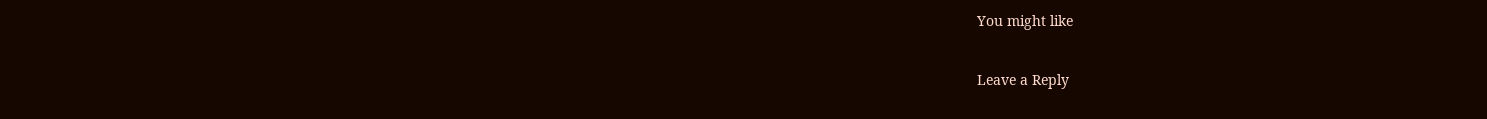You might like

Leave a Reply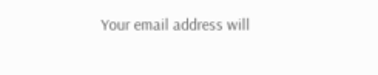Your email address will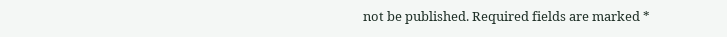not be published. Required fields are marked *